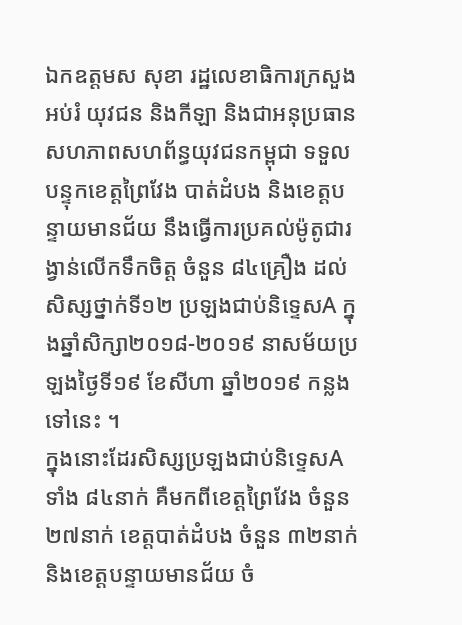ឯកឧត្ដមស សុខា រដ្ឋលេខាធិការក្រសួងអប់រំ យុវជន និងកីឡា និងជាអនុប្រធានសហភាពសហព័ន្ធយុវជនកម្ពុជា ទទួលបន្ទុកខេត្តព្រៃវែង បាត់ដំបង និងខេត្តបន្ទាយមានជ័យ នឹងធ្វើការប្រគល់ម៉ូតូជារង្វាន់លើកទឹកចិត្ត ចំនួន ៨៤គ្រឿង ដល់សិស្សថ្នាក់ទី១២ ប្រឡងជាប់និទ្ទេសA ក្នុងឆ្នាំសិក្សា២០១៨-២០១៩ នាសម័យប្រឡងថ្ងៃទី១៩ ខែសីហា ឆ្នាំ២០១៩ កន្លងទៅនេះ ។
ក្នុងនោះដែរសិស្សប្រឡងជាប់និទ្ទេសA ទាំង ៨៤នាក់ គឺមកពីខេត្តព្រៃវែង ចំនួន ២៧នាក់ ខេត្តបាត់ដំបង ចំនួន ៣២នាក់ និងខេត្តបន្ទាយមានជ័យ ចំ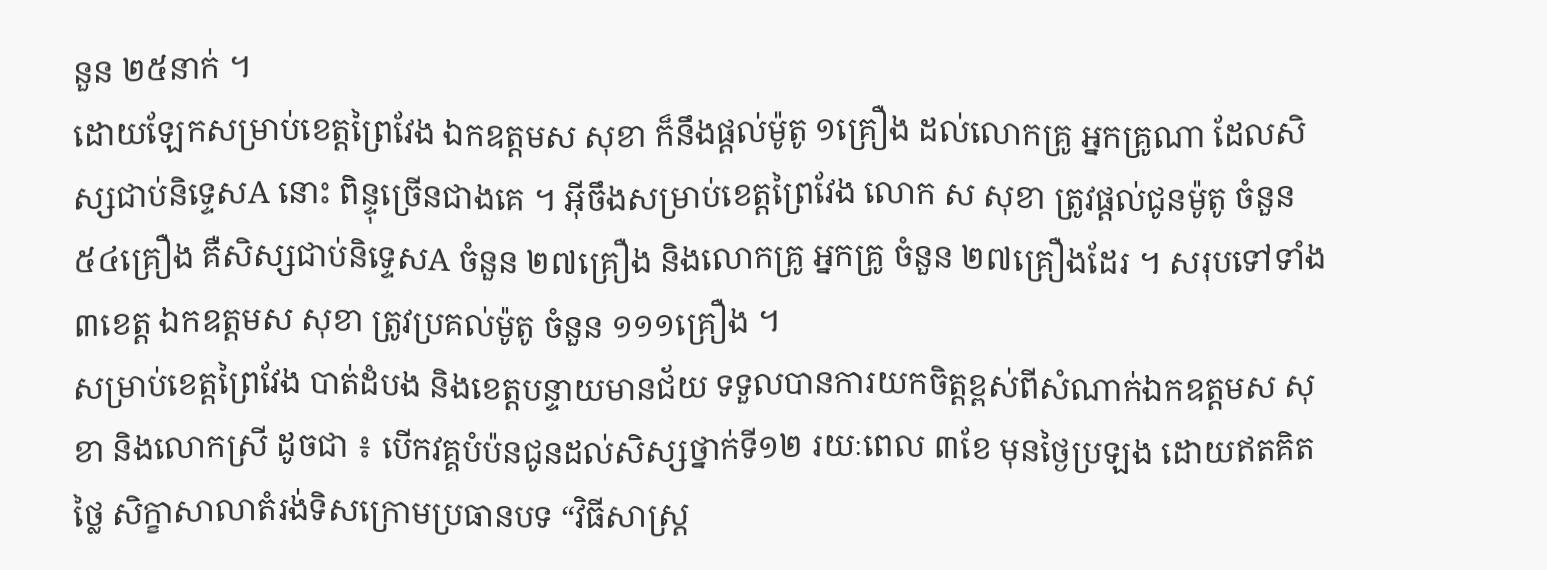នួន ២៥នាក់ ។
ដោយឡែកសម្រាប់ខេត្តព្រៃវែង ឯកឧត្ដមស សុខា ក៏នឹងផ្តល់ម៉ូតូ ១គ្រឿង ដល់លោកគ្រូ អ្នកគ្រូណា ដែលសិស្សជាប់និទ្ទេសA នោះ ពិន្ទុច្រើនជាងគេ ។ អ៊ីចឹងសម្រាប់ខេត្តព្រៃវែង លោក ស សុខា ត្រូវផ្តល់ជូនម៉ូតូ ចំនួន ៥៤គ្រឿង គឺសិស្សជាប់និទ្ទេសA ចំនួន ២៧គ្រឿង និងលោកគ្រូ អ្នកគ្រូ ចំនួន ២៧គ្រឿងដែរ ។ សរុបទៅទាំង ៣ខេត្ត ឯកឧត្ដមស សុខា ត្រូវប្រគល់ម៉ូតូ ចំនួន ១១១គ្រឿង ។
សម្រាប់ខេត្តព្រៃវែង បាត់ដំបង និងខេត្តបន្ទាយមានជ័យ ទទួលបានការយកចិត្តខ្ពស់ពីសំណាក់ឯកឧត្ដមស សុខា និងលោកស្រី ដូចជា ៖ បើកវគ្គបំប៉នជូនដល់សិស្សថ្នាក់ទី១២ រយៈពេល ៣ខែ មុនថ្ងៃប្រឡង ដោយឥតគិតថ្លៃ សិក្ខាសាលាតំរង់ទិសក្រោមប្រធានបទ “វិធីសាស្ត្រ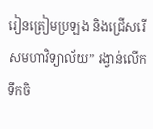រៀនត្រៀមប្រឡង និងជ្រើសរើសមហាវិទ្យាល័យ” រង្វាន់លើកទឹកចិ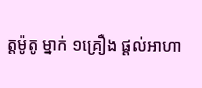ត្តម៉ូតូ ម្នាក់ ១គ្រឿង ផ្តល់អាហា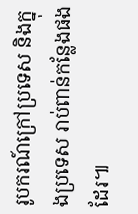រូបករណ៍ក្រៅប្រទេស និងក្នុងប្រទេស រាប់ពាន់កន្លែងផងដែរ៕